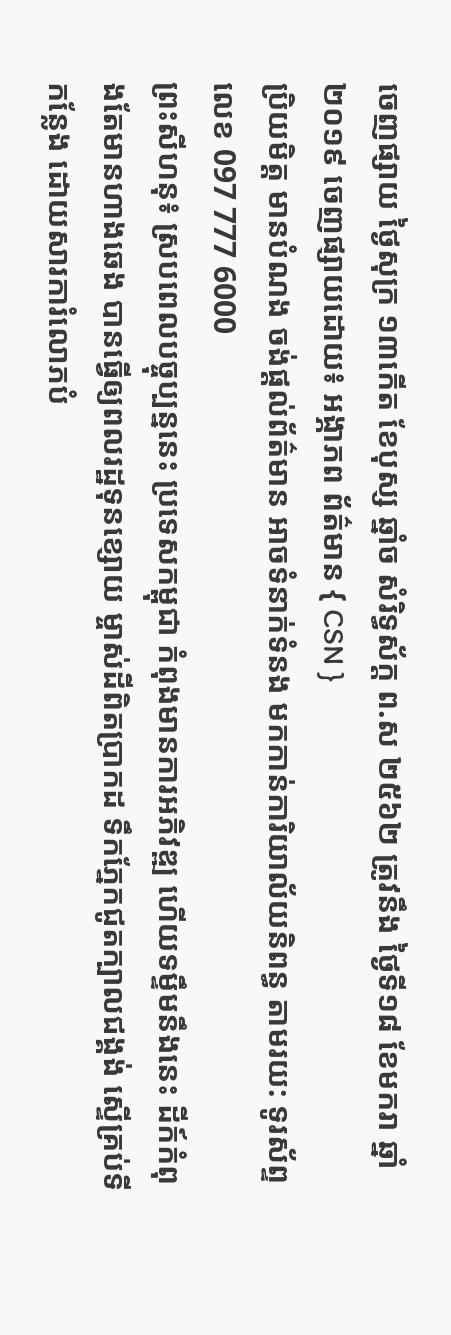ចេញផ្សាយ ថ្ងៃសុក្រ ១៣កើត ខែបុស្ស ឆ្នាំច សំរិទ្ធស័ក្ត ព.ស ២៥៦២ ត្រូវនឹង ថ្ងៃទី១៨ ខែមករា ឆ្នាំ២០១៩ ចេញផ្សាយដោយ៖ អង្ភាភព ព័ត៌មាន { CSN }
ប្រិយមិត្ត មានបំណង ចង់ផ្ដល់ព័ត៌មាន អាចទំនាក់ទំនង មកកាន់ការិយាល័យនិពន្ធ តាមរយ: ទូរស័ព្ទលេខ 097 777 6000
ព្រះសីហនុ៖ ស្របពេលបច្ចុប្បន្ននេះ ប្រទេសកម្ពុជា កំពុងមានការអភិវឌ្ឍ ហើយទម្ទឹមនឹងនេះ ដីក៍កំពុងតែមានហាងឆេង បានធ្វើឲ្យពលរដ្ឋទុនខ្សោយ ម្ចាស់ដីពិតប្រាកដ ទឹកភ្នែកជូតក្បាលជង្គង់ ស្ទើគ្រប់ទីកន្លែង ដោយសារការំលោភបំ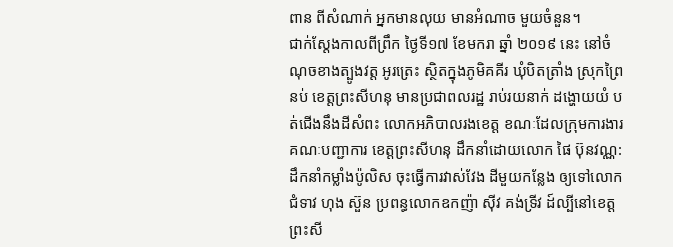ពាន ពីសំណាក់ អ្នកមានលុយ មានអំណាច មួយចំនួន។
ជាក់ស្ដែងកាលពីព្រឹក ថ្ងៃទី១៧ ខែមករា ឆ្នាំ ២០១៩ នេះ នៅចំណុចខាងត្បូងវត្ត អូរត្រេះ ស្ថិតក្នុងភូមិគគីរ ឃុំបិតត្រាំង ស្រុកព្រៃនប់ ខេត្តព្រះសីហនុ មានប្រជាពលរដ្ឋ រាប់រយនាក់ ដង្ហោយយំ បត់ជើងនឹងដីសំពះ លោកអភិបាលរងខេត្ត ខណៈដែលក្រុមការងារ គណៈបញ្ជាការ ខេត្តព្រះសីហនុ ដឹកនាំដោយលោក ផៃ ប៊ុនវណ្ណ: ដឹកនាំកម្លាំងប៉ូលិស ចុះធ្វើការវាស់វែង ដីមួយកន្លែង ឲ្យទៅលោក ជំទាវ ហុង ស៊ួន ប្រពន្ធលោកឧកញ៉ា សុីវ គង់ទ្រីវ ដ៍ល្បីនៅខេត្តព្រះសី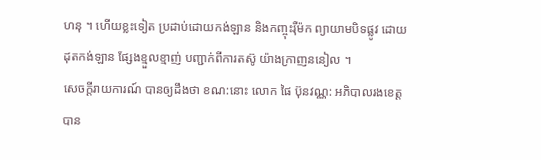ហនុ ។ ហើយខ្លះទៀត ប្រដាប់ដោយកង់ឡាន និងកញ្ចុះរុឺម៉ក ព្យាយាមបិទផ្លូវ ដោយដុតកង់ឡាន ផ្សែងខ្មួលខ្មាញ់ បញ្ជាក់ពីការតស៊ូ យ៉ាងក្រាញននៀល ។
សេចក្ដីរាយការណ៍ បានឲ្យដឹងថា ខណ:នោះ លោក ផៃ ប៊ុនវណ្ណ: អភិបាលរងខេត្ត បាន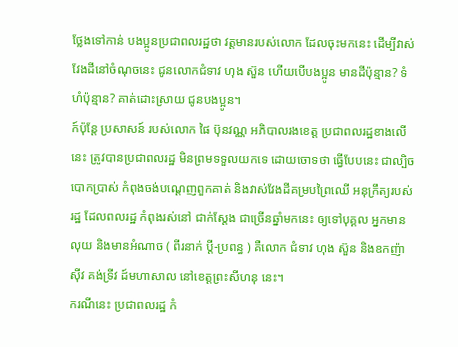ថ្លែងទៅកាន់ បងប្អូនប្រជាពលរដ្ឋថា វត្តមានរបស់លោក ដែលចុះមកនេះ ដើម្បីវាស់វែងដីនៅចំណុចនេះ ជូនលោកជំទាវ ហុង ស៊ួន ហើយបើបងប្អូន មានដីប៉ុន្មាន? ទំហំប៉ុន្មាន? គាត់ដោះស្រាយ ជូនបងប្អូន។
ក៍ប៉ុន្តែ ប្រសាសន៍ របស់លោក ផៃ ប៊ុនវណ្ណ អភិបាលរងខេត្ត ប្រជាពលរដ្ឋខាងលើនេះ ត្រូវបានប្រជាពលរដ្ឋ មិនព្រមទទួលយកទេ ដោយចោទថា ធ្វើបែបនេះ ជាល្បិចបោកប្រាស់ កំពុងចង់បណ្ដេញពួកគាត់ និងវាស់វែងដីគម្របព្រៃឈើ អនុក្រឹត្យរបស់រដ្ឋ ដែលពលរដ្ឋ កំពុងរស់នៅ ជាក់ស្ដែង ជាច្រើនឆ្នាំមកនេះ ឲ្យទៅបុគ្គល អ្នកមានលុយ និងមានអំណាច ( ពីរនាក់ ប្ដី-ប្រពន្ធ ) គឺលោក ជំទាវ ហុង ស៊ួន និងឧកញ៉ា សុីវ គង់ទ្រីវ ដ៍មហាសាល នៅខេត្តព្រះសីហនុ នេះ។
ករណីនេះ ប្រជាពលរដ្ឋ កំ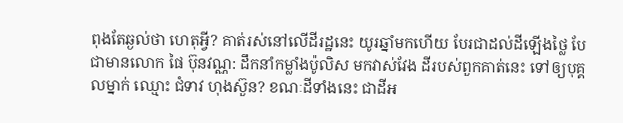ពុងតែឆ្ងល់ថា ហេតុអ្វី? គាត់រស់នៅលើដីរដ្ឋនេះ យូរឆ្នាំមកហើយ បែរជាដល់ដីឡើងថ្លៃ បែជាមានលោក ផៃ ប៊ុនវណ្ណ: ដឹកនាំកម្លាំងប៉ូលិស មកវាស់វែង ដីរបស់ពួកគាត់នេះ ទៅឲ្យបុគ្គលម្នាក់ ឈ្មោះ ជំទាវ ហុងស៊ួន? ខណៈដីទាំងនេះ ជាដីអ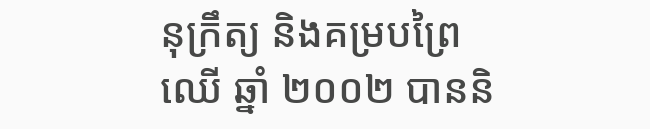នុក្រឹត្យ និងគម្របព្រៃឈើ ឆ្នាំ ២០០២ បាននិ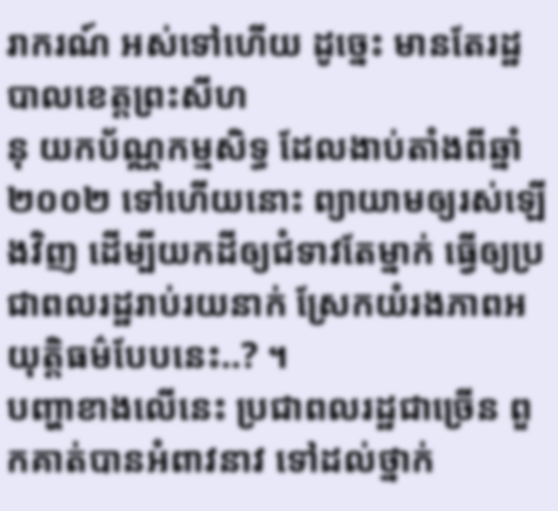រាករណ៍ អស់ទៅហើយ ដូច្នេះ មានតែរដ្ឋបាលខេត្តព្រះសីហ
នុ យកប័ណ្ណកម្មសិទ្ធ ដែលងាប់តាំងពីឆ្នាំ២០០២ ទៅហើយនោះ ព្យាយាមឲ្យរស់ឡើងវិញ ដើម្បីយកដីឲ្យជំទាវតែម្នាក់ ធ្វើឲ្យប្រជាពលរដ្ឋរាប់រយនាក់ ស្រែកយំរងភាពអយុត្តិធម៌បែបនេះ..? ។
បញ្ហាខាងលើនេះ ប្រជាពលរដ្ឋជាច្រើន ពួកគាត់បានអំពាវនាវ ទៅដល់ថ្នាក់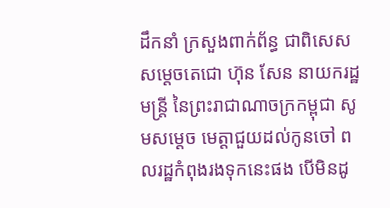ដឹកនាំ ក្រសួងពាក់ព័ន្ធ ជាពិសេស សម្ដេចតេជោ ហ៊ុន សែន នាយករដ្ឋមន្ត្រី នៃព្រះរាជាណាចក្រកម្ពុជា សូមសម្ដេច មេត្តាជួយដល់កូនចៅ ពលរដ្ឋកំពុងរងទុកនេះផង បើមិនដូ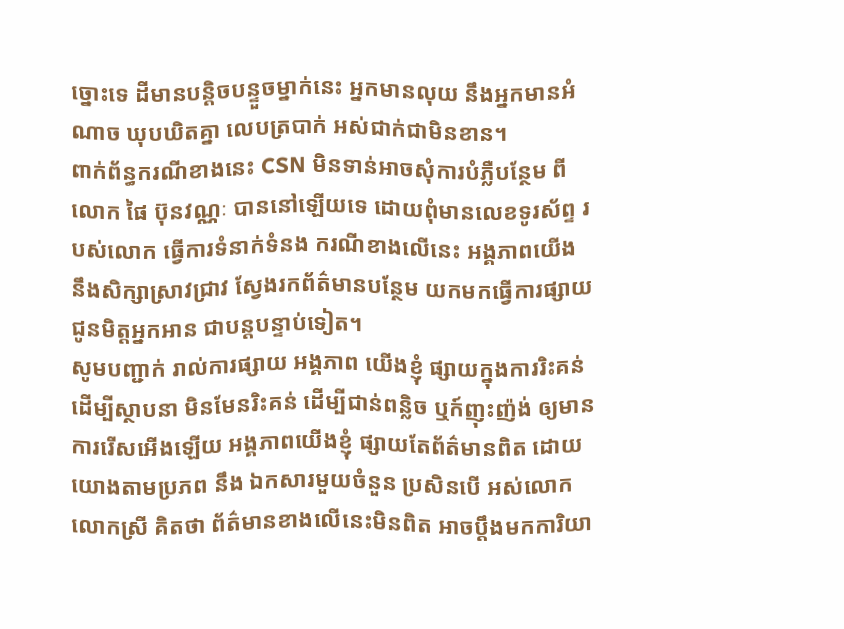ច្នោះទេ ដីមានបន្តិចបន្ទួចម្នាក់នេះ អ្នកមានលុយ នឹងអ្នកមានអំណាច ឃុបឃិតគ្នា លេបត្របាក់ អស់ជាក់ជាមិនខាន។
ពាក់ព័ន្ធករណីខាងនេះ CSN មិនទាន់អាចសុំការបំភ្លឺបន្ថែម ពីលោក ផៃ ប៊ុនវណ្ណៈ បាននៅឡើយទេ ដោយពុំមានលេខទូរស័ព្ទ របស់លោក ធ្វើការទំនាក់ទំនង ករណីខាងលើនេះ អង្គភាពយើង នឹងសិក្សាស្រាវជ្រាវ ស្វែងរកព័ត៌មានបន្ថែម យកមកធ្វើការផ្សាយ ជូនមិត្តអ្នកអាន ជាបន្តបន្ទាប់ទៀត។
សូមបញ្ជាក់ រាល់ការផ្សាយ អង្គភាព យើងខ្ញុំ ផ្សាយក្នុងការរិះគន់ ដើម្បីស្ថាបនា មិនមែនរិះគន់ ដើម្បីជាន់ពន្លិច ឬក៍ញុះញ៉ង់ ឲ្យមានការរើសអើងឡើយ អង្គភាពយើងខ្ញុំ ផ្សាយតែព័ត៌មានពិត ដោយយោងតាមប្រភព នឹង ឯកសារមួយចំនួន ប្រសិនបើ អស់លោក លោកស្រី គិតថា ព័ត៌មានខាងលើនេះមិនពិត អាចប្ដឹងមកការិយា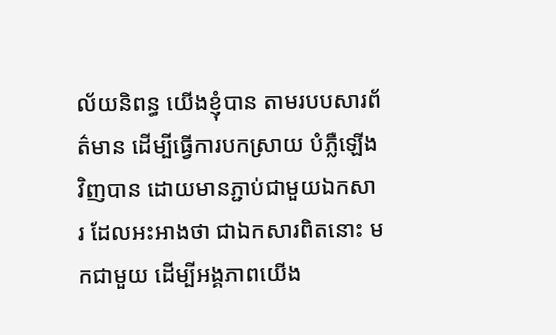ល័យនិពន្ធ យើងខ្ញុំបាន តាមរបបសារព័ត៌មាន ដើម្បីធ្វើការបកស្រាយ បំភ្លឺឡើងវិញបាន ដោយមានភ្ជាប់ជាមួយឯកសារ ដែលអះអាងថា ជាឯកសារពិតនោះ មកជាមួយ ដើម្បីអង្គភាពយើង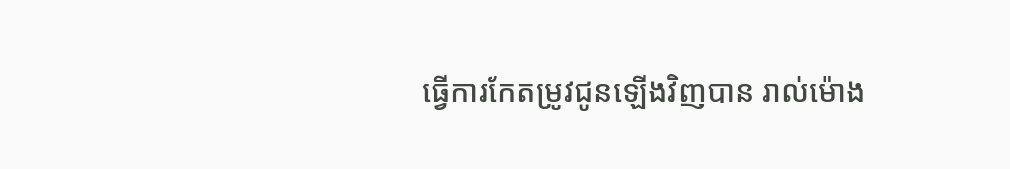ធ្វើការកែតម្រូវជូនឡើងវិញបាន រាល់ម៉ោង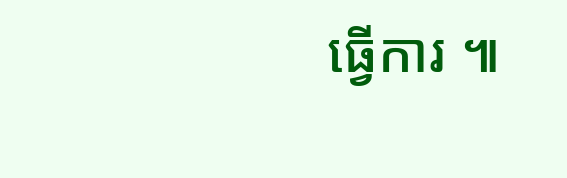ធ្វើការ ៕